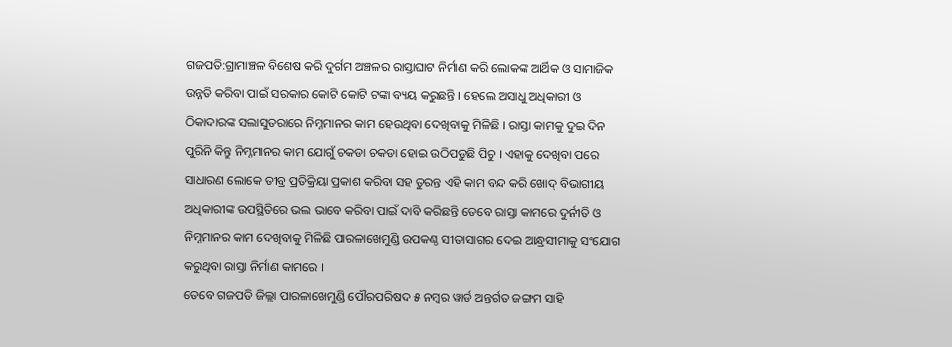ଗଜପତି:ଗ୍ରାମାଞ୍ଚଳ ବିଶେଷ କରି ଦୁର୍ଗମ ଅଞ୍ଚଳର ରାସ୍ତାଘାଟ ନିର୍ମାଣ କରି ଲୋକଙ୍କ ଆର୍ଥିକ ଓ ସାମାଜିକ ଉନ୍ନତି କରିବା ପାଇଁ ସରକାର କୋଟି କୋଟି ଟଙ୍କା ବ୍ୟୟ କରୁଛନ୍ତି । ହେଲେ ଅସାଧୁ ଅଧିକାରୀ ଓ ଠିକାଦାରଙ୍କ ସଲାସୁତରାରେ ନିମ୍ନମାନର କାମ ହେଉଥିବା ଦେଖିବାକୁ ମିଳିଛି । ରାସ୍ତା କାମକୁ ଦୁଇ ଦିନ ପୁରିନି କିନ୍ତୁ ନିମ୍ନମାନର କାମ ଯୋଗୁଁ ଚକଡା ଚକଡା ହୋଇ ଉଠିପଡୁଛି ପିଚୁ । ଏହାକୁ ଦେଖିବା ପରେ ସାଧାରଣ ଲୋକେ ତୀବ୍ର ପ୍ରତିକ୍ରିୟା ପ୍ରକାଶ କରିବା ସହ ତୁରନ୍ତ ଏହି କାମ ବନ୍ଦ କରି ଖୋଦ୍ ବିଭାଗୀୟ ଅଧିକାରୀଙ୍କ ଉପସ୍ଥିତିରେ ଭଲ ଭାବେ କରିବା ପାଇଁ ଦାବି କରିଛନ୍ତି ତେବେ ରାସ୍ତା କାମରେ ଦୁର୍ନୀତି ଓ ନିମ୍ନମାନର କାମ ଦେଖିବାକୁ ମିଳିଛି ପାରଳାଖେମୁଣ୍ଡି ଉପକଣ୍ଠ ସୀତାସାଗର ଦେଇ ଆନ୍ଧ୍ରସୀମାକୁ ସଂଯୋଗ କରୁଥିବା ରାସ୍ତା ନିର୍ମାଣ କାମରେ ।
ତେବେ ଗଜପତି ଜିଲ୍ଲା ପାରଳାଖେମୁଣ୍ଡି ପୌରପରିଷଦ ୫ ନମ୍ବର ୱାର୍ଡ ଅନ୍ତର୍ଗତ ଜଙ୍ଗମ ସାହି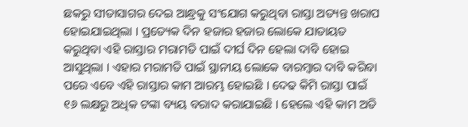ଛକରୁ ସୀତାସାଗର ଦେଇ ଆନ୍ଧ୍ରକୁ ସଂଯୋଗ କରୁଥିବା ରାସ୍ତା ଅତ୍ୟନ୍ତ ଖରାପ ହୋଇଯାଇଥିଲା । ପ୍ରତ୍ୟେକ ଦିନ ହଜାର ହଜାର ଲୋକେ ଯାତାୟତ କରୁଥିବା ଏହି ରାସ୍ତାର ମରାମତି ପାଇଁ ଦୀର୍ଘ ଦିନ ହେଲା ଦାବି ହୋଇ ଆସୁଥିଲା । ଏହାର ମରାମତି ପାଇଁ ସ୍ଥାନୀୟ ଲୋକେ ବାରମ୍ବାର ଦାବି କରିବା ପରେ ଏବେ ଏହି ରାସ୍ତାର କାମ ଆରମ୍ଭ ହୋଇଛି । ଦେଢ କିମି ରାସ୍ତା ପାଇଁ ୧୬ ଲକ୍ଷରୁ ଅଧିକ ଟଙ୍କା ବ୍ୟୟ ବରାଦ କରାଯାଇଛି । ହେଲେ ଏହି କାମ ଅତି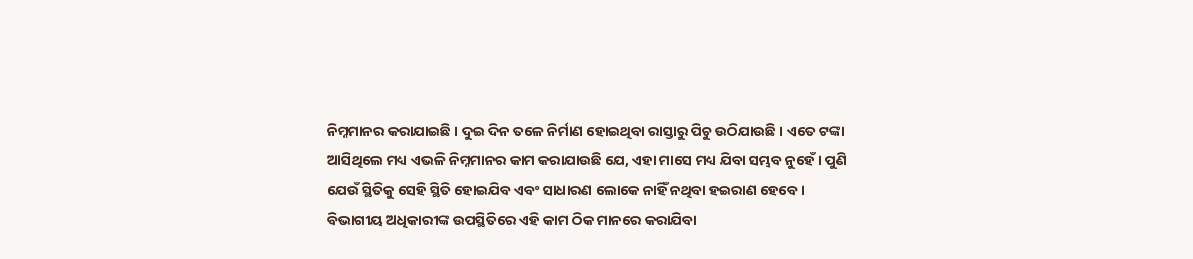ନିମ୍ନମାନର କରାଯାଇଛି । ଦୁଇ ଦିନ ତଳେ ନିର୍ମାଣ ହୋଇଥିବା ରାସ୍ତାରୁ ପିଚୁ ଉଠିଯାଉଛି । ଏତେ ଟଙ୍କା ଆସିଥିଲେ ମଧ୍ୟ ଏଭଳି ନିମ୍ନମାନର କାମ କରାଯାଉଛି ଯେ, ଏହା ମାସେ ମଧ୍ୟ ଯିବା ସମ୍ଭବ ନୁହେଁ । ପୁଣି ଯେଉଁ ସ୍ଥିତିକୁ ସେହି ସ୍ଥିତି ହୋଇଯିବ ଏବଂ ସାଧାରଣ ଲୋକେ ନାହିଁ ନଥିବା ହଇରାଣ ହେବେ । ବିଭାଗୀୟ ଅଧିକାରୀଙ୍କ ଉପସ୍ଥିତିରେ ଏହି କାମ ଠିକ ମାନରେ କରାଯିବା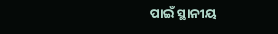ପାଇଁ ସ୍ଥାନୀୟ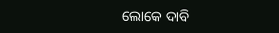ଲୋକେ ଦାବି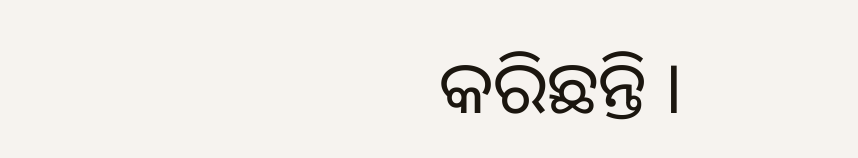କରିଛନ୍ତି ।